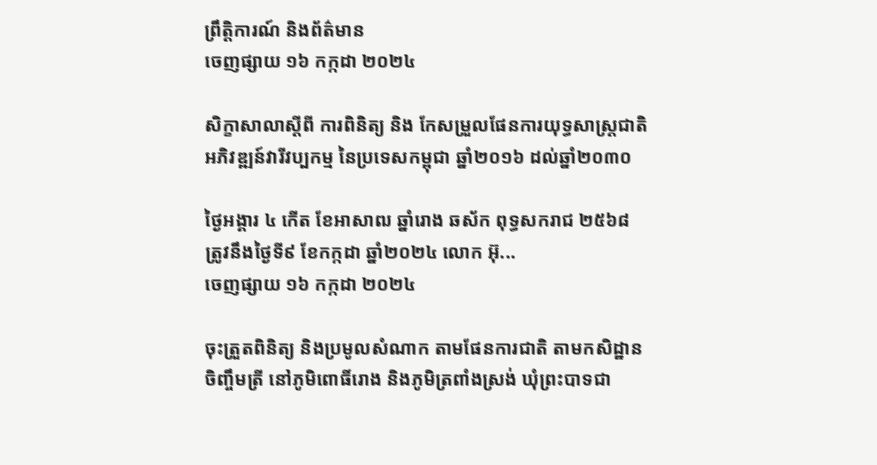ព្រឹត្តិការណ៍ និងព័ត៌មាន
ចេញផ្សាយ ១៦ កក្កដា ២០២៤

សិក្ខាសាលាស្តីពី ការពិនិត្យ និង កែសម្រួលផែនការយុទ្ធសាស្ត្រជាតិអភិវឌ្ឍន៍វារីវប្បកម្ម នៃប្រទេសកម្ពុជា ឆ្នាំ២០១៦ ដល់ឆ្នាំ២០៣០

ថ្ងៃអង្គារ ៤ កើត ខែអាសាឍ ឆ្នាំរោង ឆស័ក ពុទ្ធសករាជ ២៥៦៨ ត្រូវនឹងថ្ងៃទី៩ ខែកក្កដា ឆ្នាំ២០២៤ លោក អ៊ុ...
ចេញផ្សាយ ១៦ កក្កដា ២០២៤

ចុះត្រួតពិនិត្យ និងប្រមូលសំណាក តាមផែនការជាតិ តាមកសិដ្ឋានចិញ្ចឹមត្រី នៅភូមិពោធិ៍រោង និងភូមិត្រពាំងស្រង់ ឃុំព្រះបាទជា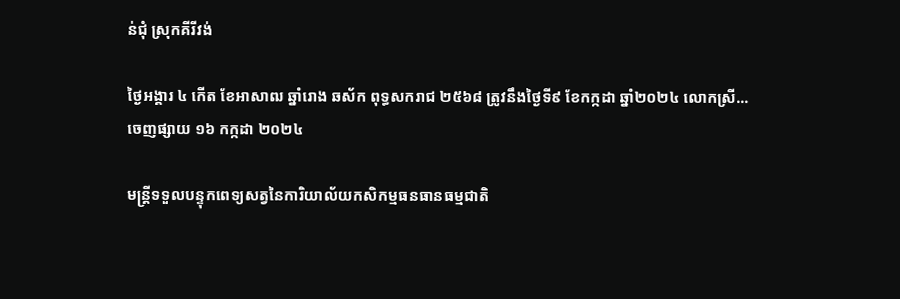ន់ជុំ ស្រុកគីរីវង់

ថ្ងៃអង្គារ ៤ កើត ខែអាសាឍ ឆ្នាំរោង ឆស័ក ពុទ្ធសករាជ ២៥៦៨ ត្រូវនឹងថ្ងៃទី៩ ខែកក្កដា ឆ្នាំ២០២៤ លោកស្រី...
ចេញផ្សាយ ១៦ កក្កដា ២០២៤

មន្រ្តីទទួលបន្ទុកពេទ្យសត្វនៃការិយាល័យកសិកម្មធនធានធម្មជាតិ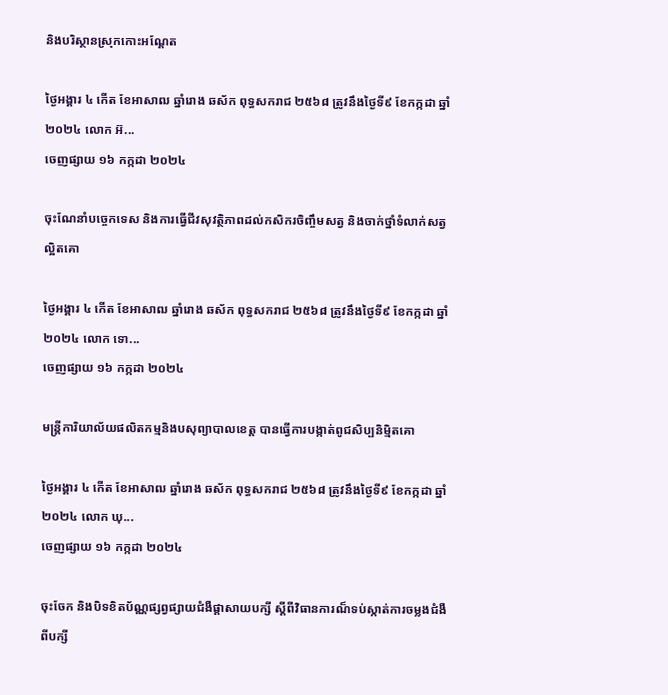និងបរិស្ថានស្រុកកោះអណ្ដែត

ថ្ងៃអង្គារ ៤ កើត ខែអាសាឍ ឆ្នាំរោង ឆស័ក ពុទ្ធសករាជ ២៥៦៨ ត្រូវនឹងថ្ងៃទី៩ ខែកក្កដា ឆ្នាំ២០២៤ លោក អ៊...
ចេញផ្សាយ ១៦ កក្កដា ២០២៤

ចុះណែនាំបច្ចេកទេស និងការធ្វេីជីវសុវត្ថិភាពដល់កសិករចិញ្ចឹមសត្វ និងចាក់ថ្នាំទំលាក់សត្វល្អិតគោ

ថ្ងៃអង្គារ ៤ កើត ខែអាសាឍ ឆ្នាំរោង ឆស័ក ពុទ្ធសករាជ ២៥៦៨ ត្រូវនឹងថ្ងៃទី៩ ខែកក្កដា ឆ្នាំ២០២៤ លោក ទោ...
ចេញផ្សាយ ១៦ កក្កដា ២០២៤

មន្រ្តីការិយាល័យផលិតកម្មនិងបសុព្យាបាលខេត្ត បានធ្វេីការបង្កាត់ពូជសិប្បនិម្មិតគោ

ថ្ងៃអង្គារ ៤ កើត ខែអាសាឍ ឆ្នាំរោង ឆស័ក ពុទ្ធសករាជ ២៥៦៨ ត្រូវនឹងថ្ងៃទី៩ ខែកក្កដា ឆ្នាំ២០២៤ លោក ឃុ...
ចេញផ្សាយ ១៦ កក្កដា ២០២៤

ចុះចែក និងបិទខិតប័ណ្ណផ្សព្វផ្សាយជំងឺផ្ដាសាយបក្សី ស្ដីពីវិធានការណ៏ទប់ស្កាត់ការចម្លងជំងឺពីបក្សី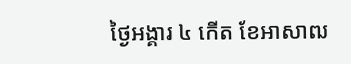ថ្ងៃអង្គារ ៤ កើត ខែអាសាឍ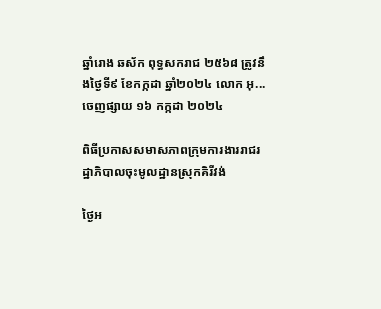ឆ្នាំរោង ឆស័ក ពុទ្ធសករាជ ២៥៦៨ ត្រូវនឹងថ្ងៃទី៩ ខែកក្កដា ឆ្នាំ២០២៤ លោក អុ...
ចេញផ្សាយ ១៦ កក្កដា ២០២៤

ពិធីប្រកាសសមាសភាពក្រុមការងាររាជរដ្ឋាភិបាលចុះមូលដ្ឋានស្រុកគិរីវង់

ថ្ងៃអ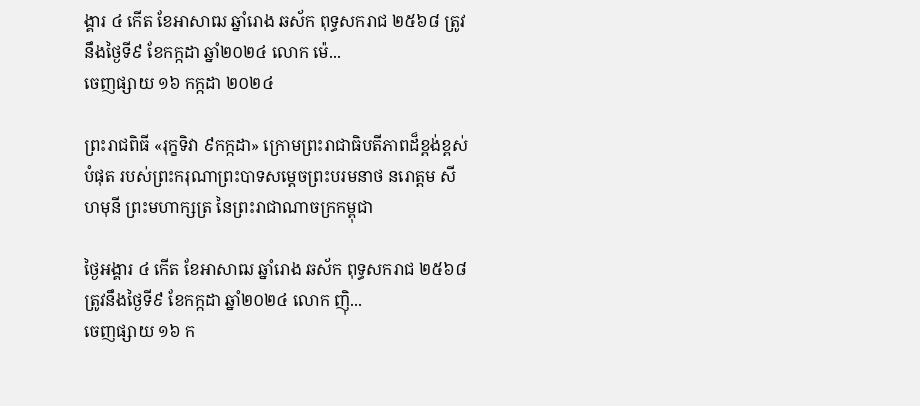ង្គារ ៤ កើត ខែអាសាឍ ឆ្នាំរោង ឆស័ក ពុទ្ធសករាជ ២៥៦៨ ត្រូវនឹងថ្ងៃទី៩ ខែកក្កដា ឆ្នាំ២០២៤ លោក ម៉េ...
ចេញផ្សាយ ១៦ កក្កដា ២០២៤

ព្រះរាជពិធី «រុក្ខទិវា ៩កក្កដា» ក្រោមព្រះរាជាធិបតីភាពដ៏ខ្ពង់ខ្ពស់បំផុត របស់ព្រះករុណាព្រះបាទសម្ដេចព្រះបរមនាថ នរោត្តម សីហមុនី ព្រះមហាក្សត្រ នៃព្រះរាជាណាចក្រកម្ពុជា

ថ្ងៃអង្គារ ៤ កើត ខែអាសាឍ ឆ្នាំរោង ឆស័ក ពុទ្ធសករាជ ២៥៦៨ ត្រូវនឹងថ្ងៃទី៩ ខែកក្កដា ឆ្នាំ២០២៤ លោក ញ៉ិ...
ចេញផ្សាយ ១៦ ក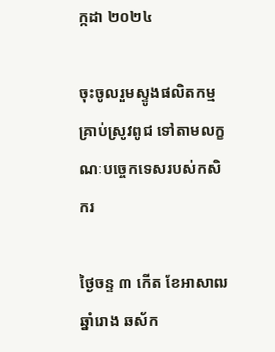ក្កដា ២០២៤

ចុះចូលរួមស្ទូងផលិតកម្មគ្រាប់ស្រូវពូជ ទៅតាមលក្ខណៈបច្ចេកទេសរបស់កសិករ

ថ្ងៃចន្ទ ៣ កើត ខែអាសាឍ ឆ្នាំរោង ឆស័ក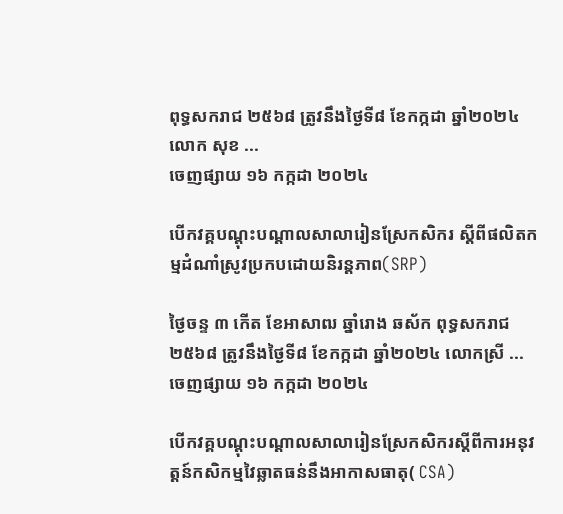ពុទ្ធសករាជ ២៥៦៨ ត្រូវនឹងថ្ងៃទី៨ ខែកក្កដា ឆ្នាំ២០២៤ លោក សុខ ...
ចេញផ្សាយ ១៦ កក្កដា ២០២៤

បើកវគ្គបណ្តុះបណ្តាលសាលារៀនស្រែកសិករ ស្តីពីផលិតកម្មដំណាំស្រូវប្រកបដោយនិរន្តភាព(SRP)

ថ្ងៃចន្ទ ៣ កើត ខែអាសាឍ ឆ្នាំរោង ឆស័ក ពុទ្ធសករាជ ២៥៦៨ ត្រូវនឹងថ្ងៃទី៨ ខែកក្កដា ឆ្នាំ២០២៤ លោកស្រី ...
ចេញផ្សាយ ១៦ កក្កដា ២០២៤

បើកវគ្គបណ្តុះបណ្តាលសាលារៀនស្រែកសិករស្តីពីការអនុវត្ដន៍កសិកម្មវៃឆ្លាតធន់នឹងអាកាសធាតុ( CSA)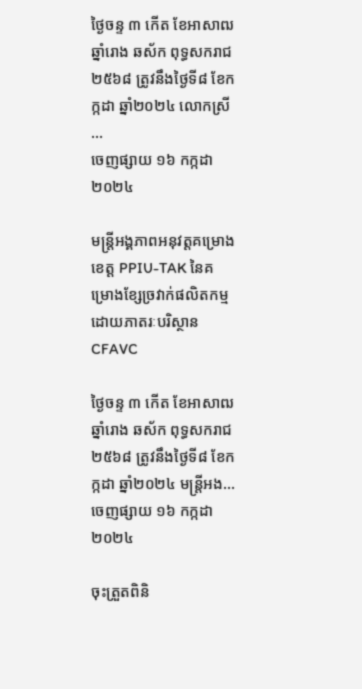ថ្ងៃចន្ទ ៣ កើត ខែអាសាឍ ឆ្នាំរោង ឆស័ក ពុទ្ធសករាជ ២៥៦៨ ត្រូវនឹងថ្ងៃទី៨ ខែកក្កដា ឆ្នាំ២០២៤ លោកស្រី ...
ចេញផ្សាយ ១៦ កក្កដា ២០២៤

មន្រ្តីអង្គភាពអនុវត្តគម្រោងខេត្ត PPIU-TAK នៃគម្រោងខ្សែច្រវាក់ផលិតកម្មដោយភាតរៈបរិស្ថាន CFAVC

ថ្ងៃចន្ទ ៣ កើត ខែអាសាឍ ឆ្នាំរោង ឆស័ក ពុទ្ធសករាជ ២៥៦៨ ត្រូវនឹងថ្ងៃទី៨ ខែកក្កដា ឆ្នាំ២០២៤ មន្រ្តីអង...
ចេញផ្សាយ ១៦ កក្កដា ២០២៤

ចុះត្រួតពិនិ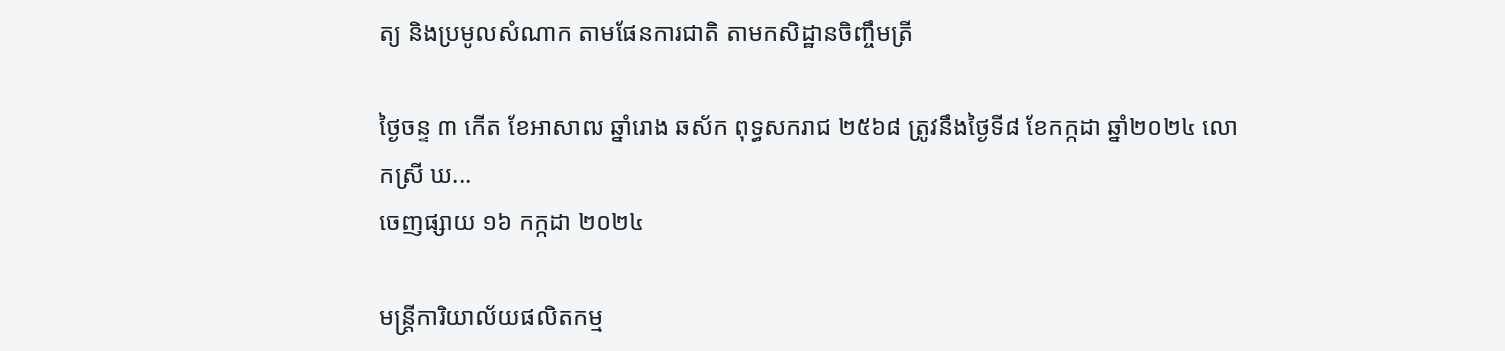ត្យ និងប្រមូលសំណាក តាមផែនការជាតិ តាមកសិដ្ឋានចិញ្ចឹមត្រី

ថ្ងៃចន្ទ ៣ កើត ខែអាសាឍ ឆ្នាំរោង ឆស័ក ពុទ្ធសករាជ ២៥៦៨ ត្រូវនឹងថ្ងៃទី៨ ខែកក្កដា ឆ្នាំ២០២៤ លោកស្រី ឃ...
ចេញផ្សាយ ១៦ កក្កដា ២០២៤

មន្រ្តីការិយាល័យផលិតកម្ម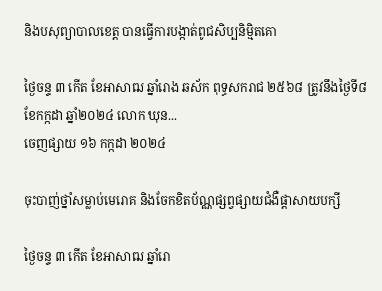និងបសុព្យាបាលខេត្ត បានធ្វេីការបង្កាត់ពូជសិប្បនិម្មិតគោ

ថ្ងៃចន្ទ ៣ កើត ខែអាសាឍ ឆ្នាំរោង ឆស័ក ពុទ្ធសករាជ ២៥៦៨ ត្រូវនឹងថ្ងៃទី៨ ខែកក្កដា ឆ្នាំ២០២៤ លោក ឃុន...
ចេញផ្សាយ ១៦ កក្កដា ២០២៤

ចុះបាញ់ថ្នាំសម្លាប់មេរោគ និងចែកខិតប័ណ្ណផ្សព្វផ្សាយជំងឺផ្ដាសាយបក្សី

ថ្ងៃចន្ទ ៣ កើត ខែអាសាឍ ឆ្នាំរោ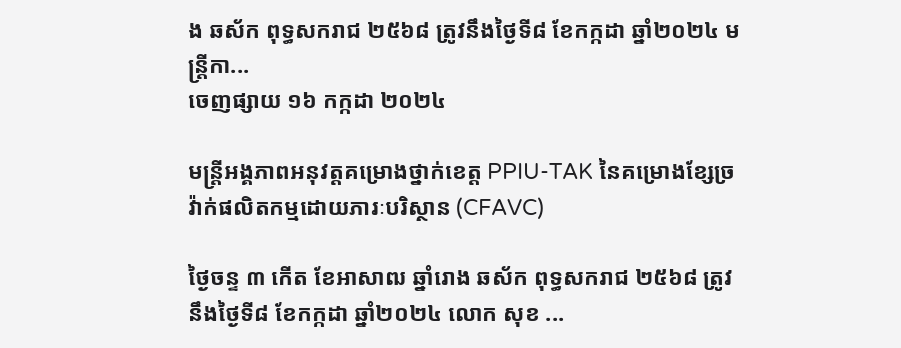ង ឆស័ក ពុទ្ធសករាជ ២៥៦៨ ត្រូវនឹងថ្ងៃទី៨ ខែកក្កដា ឆ្នាំ២០២៤ មន្រ្តីកា...
ចេញផ្សាយ ១៦ កក្កដា ២០២៤

មន្រ្តីអង្គភាពអនុវត្តគម្រោងថ្នាក់ខេត្ត PPIU-TAK នៃគម្រោងខ្សែច្រវ៉ាក់ផលិតកម្មដោយភារៈបរិស្ថាន (CFAVC)

ថ្ងៃចន្ទ ៣ កើត ខែអាសាឍ ឆ្នាំរោង ឆស័ក ពុទ្ធសករាជ ២៥៦៨ ត្រូវនឹងថ្ងៃទី៨ ខែកក្កដា ឆ្នាំ២០២៤ លោក សុខ ...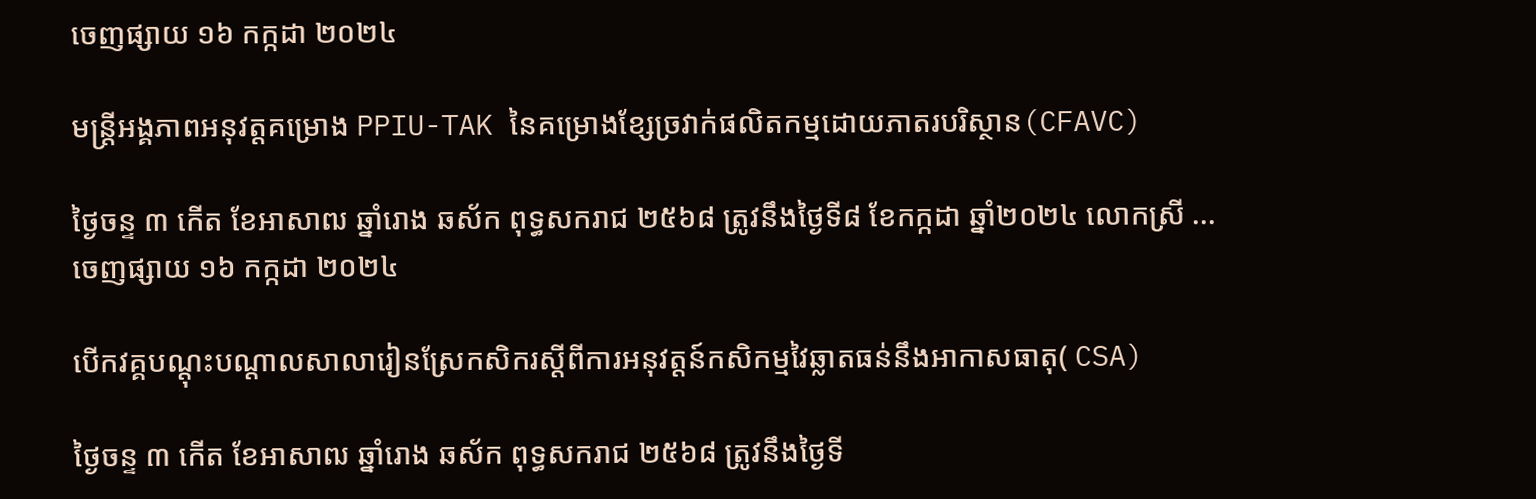ចេញផ្សាយ ១៦ កក្កដា ២០២៤

មន្រ្តីអង្គភាពអនុវត្តគម្រោង PPIU-TAK នៃគម្រោងខ្សែច្រវាក់ផលិតកម្មដោយភាតរបរិស្ថាន(CFAVC)

ថ្ងៃចន្ទ ៣ កើត ខែអាសាឍ ឆ្នាំរោង ឆស័ក ពុទ្ធសករាជ ២៥៦៨ ត្រូវនឹងថ្ងៃទី៨ ខែកក្កដា ឆ្នាំ២០២៤ លោកស្រី ...
ចេញផ្សាយ ១៦ កក្កដា ២០២៤

បើកវគ្គបណ្តុះបណ្តាលសាលារៀនស្រែកសិករស្តីពីការអនុវត្ដន៍កសិកម្មវៃឆ្លាតធន់នឹងអាកាសធាតុ( CSA)

ថ្ងៃចន្ទ ៣ កើត ខែអាសាឍ ឆ្នាំរោង ឆស័ក ពុទ្ធសករាជ ២៥៦៨ ត្រូវនឹងថ្ងៃទី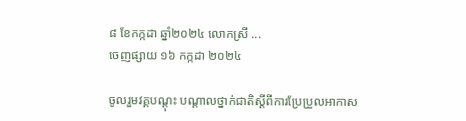៨ ខែកក្កដា ឆ្នាំ២០២៤ លោកស្រី ...
ចេញផ្សាយ ១៦ កក្កដា ២០២៤

ចូលរួមវគ្គបណ្តុះ បណ្តាលថ្នាក់ជាតិស្តីពីការប្រែប្រួលអាកាស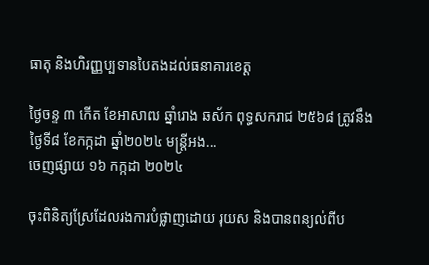ធាតុ និងហិរញ្ញប្បទានបៃតងដល់ធនាគារខេត្ត

ថ្ងៃចន្ទ ៣ កើត ខែអាសាឍ ឆ្នាំរោង ឆស័ក ពុទ្ធសករាជ ២៥៦៨ ត្រូវនឹងថ្ងៃទី៨ ខែកក្កដា ឆ្នាំ២០២៤ មន្រ្តីអង...
ចេញផ្សាយ ១៦ កក្កដា ២០២៤

ចុះពិនិត្យស្រែដែលរងការបំផ្លាញដោយ រុយស និងបានពន្យល់ពីប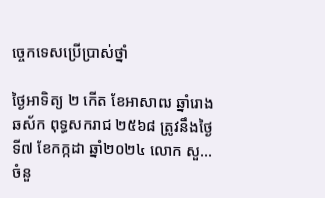ច្ចេកទេសប្រើប្រាស់ថ្នាំ

ថ្ងៃអាទិត្យ ២ កើត ខែអាសាឍ ឆ្នាំរោង ឆស័ក ពុទ្ធសករាជ ២៥៦៨ ត្រូវនឹងថ្ងៃទី៧ ខែកក្កដា ឆ្នាំ២០២៤ លោក សួ...
ចំនួ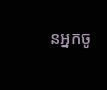នអ្នកចូ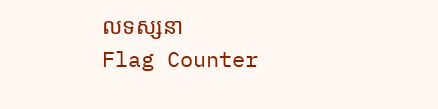លទស្សនា
Flag Counter